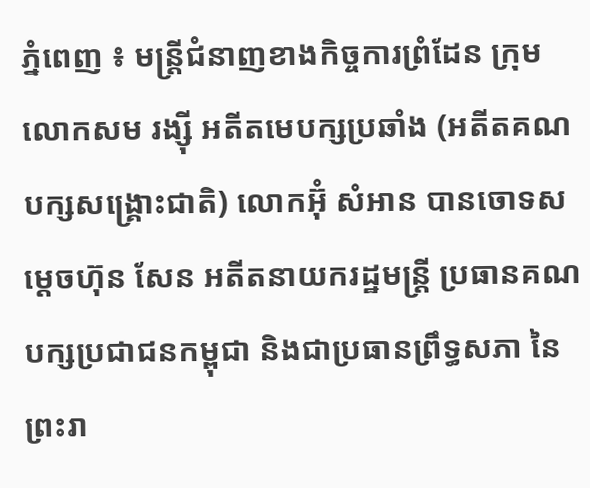ភ្នំពេញ ៖ មន្រ្តីជំនាញខាងកិច្ចការព្រំដែន ក្រុមលោកសម រង្ស៊ី អតីតមេបក្សប្រឆាំង (អតីតគណបក្សសង្រ្គោះជាតិ) លោកអ៊ុំ សំអាន បានចោទសម្ដេចហ៊ុន សែន អតីតនាយករដ្ឋមន្ត្រី ប្រធានគណបក្សប្រជាជនកម្ពុជា និងជាប្រធានព្រឹទ្ធសភា នៃព្រះរា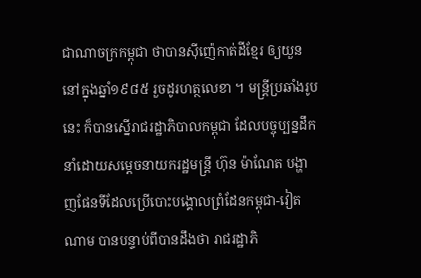ជាណាចក្រកម្ពុជា ថាបានស៊ីញ៉េកាត់ដីខ្មែរ ឲ្យយួន នៅក្នុងឆ្នាំ១៩៨៥ រួចដូរហត្ថលេខា ។ មន្រ្តីប្រឆាំងរូបនេះ ក៏បានស្នើរាជរដ្ឋាភិបាលកម្ពុជា ដែលបច្ចុប្បន្នដឹកនាំដោយសម្ដេចនាយករដ្ឋមន្រ្តី ហ៊ុន ម៉ាណែត បង្ហាញផែនទីដែលប្រើបោះបង្គោលព្រំដែនកម្ពុជា-វៀតណាម បានបន្ទាប់ពីបានដឹងថា រាជរដ្ឋាភិ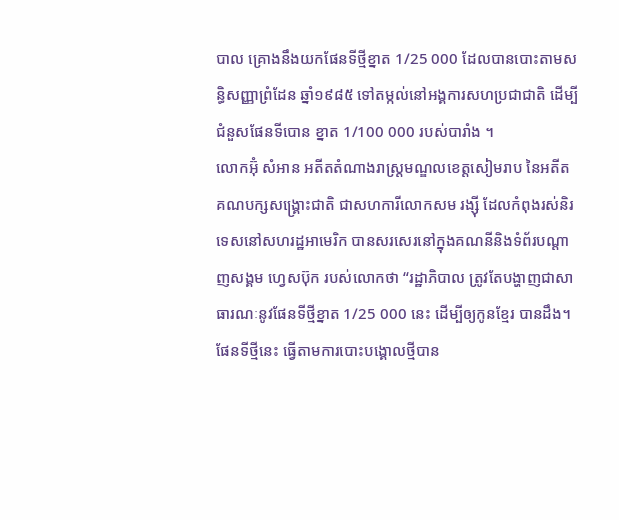បាល គ្រោងនឹងយកផែនទីថ្មីខ្នាត 1/25 000 ដែលបានបោះតាមសន្ធិសញ្ញាព្រំដែន ឆ្នាំ១៩៨៥ ទៅតម្កល់នៅអង្គការសហប្រជាជាតិ ដើម្បីជំនួសផែនទីបោន ខ្នាត 1/100 000 របស់បារាំង ។
លោកអ៊ុំ សំអាន អតីតតំណាងរាស្រ្តមណ្ឌលខេត្តសៀមរាប នៃអតីតគណបក្សសង្រ្គោះជាតិ ជាសហការីលោកសម រង្ស៊ី ដែលកំពុងរស់និរទេសនៅសហរដ្ឋអាមេរិក បានសរសេរនៅក្នុងគណនីនិងទំព័របណ្ដាញសង្គម ហ្វេសប៊ុក របស់លោកថា “រដ្ឋាភិបាល ត្រូវតែបង្ហាញជាសាធារណៈនូវផែនទីថ្មីខ្នាត 1/25 000 នេះ ដើម្បីឲ្យកូនខ្មែរ បានដឹង។ ផែនទីថ្មីនេះ ធ្វើតាមការបោះបង្គោលថ្មីបាន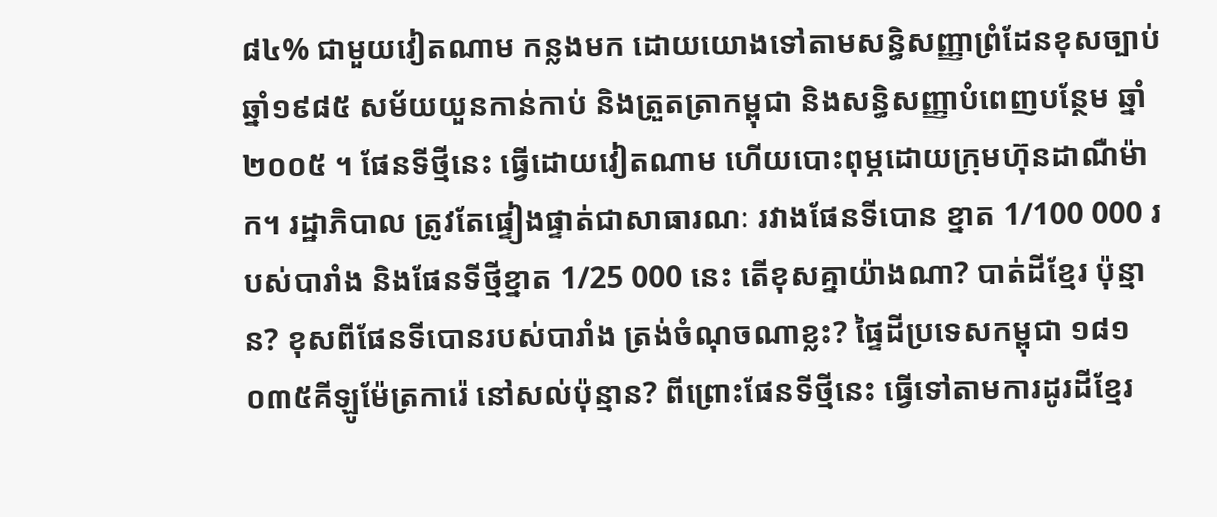៨៤% ជាមួយវៀតណាម កន្លងមក ដោយយោងទៅតាមសន្ធិសញ្ញាព្រំដែនខុសច្បាប់ ឆ្នាំ១៩៨៥ សម័យយួនកាន់កាប់ និងត្រួតត្រាកម្ពុជា និងសន្ធិសញ្ញាបំពេញបន្ថែម ឆ្នាំ២០០៥ ។ ផែនទីថ្មីនេះ ធ្វើដោយវៀតណាម ហើយបោះពុម្ភដោយក្រុមហ៊ុនដាណឺម៉ាក។ រដ្ឋាភិបាល ត្រូវតែផ្ទៀងផ្ទាត់ជាសាធារណៈ រវាងផែនទីបោន ខ្នាត 1/100 000 របស់បារាំង និងផែនទីថ្មីខ្នាត 1/25 000 នេះ តើខុសគ្នាយ៉ាងណា? បាត់ដីខ្មែរ ប៉ុន្មាន? ខុសពីផែនទីបោនរបស់បារាំង ត្រង់ចំណុចណាខ្លះ? ផ្ទៃដីប្រទេសកម្ពុជា ១៨១ ០៣៥គីឡូម៉ែត្រការ៉េ នៅសល់ប៉ុន្មាន? ពីព្រោះផែនទីថ្មីនេះ ធ្វើទៅតាមការដូរដីខ្មែរ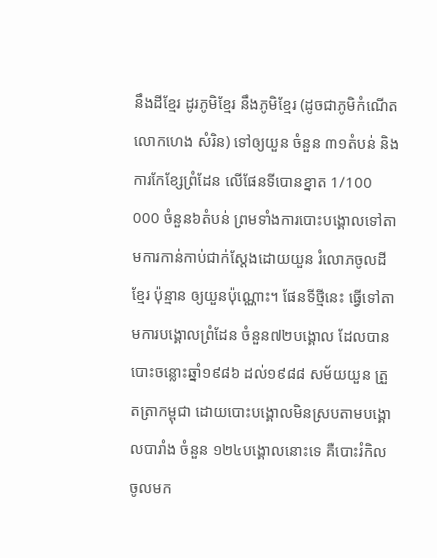នឹងដីខ្មែរ ដូរភូមិខ្មែរ នឹងភូមិខ្មែរ (ដូចជាភូមិកំណើតលោកហេង សំរិន) ទៅឲ្យយួន ចំនួន ៣១តំបន់ និងការកែខ្សែព្រំដែន លើផែនទីបោនខ្នាត 1/100 000 ចំនួន៦តំបន់ ព្រមទាំងការបោះបង្គោលទៅតាមការកាន់កាប់ជាក់ស្តែងដោយយួន រំលោភចូលដីខ្មែរ ប៉ុន្មាន ឲ្យយួនប៉ុណ្ណោះ។ ផែនទីថ្មីនេះ ធ្វើទៅតាមការបង្គោលព្រំដែន ចំនួន៧២បង្គោល ដែលបានបោះចន្លោះឆ្នាំ១៩៨៦ ដល់១៩៨៨ សម័យយួន ត្រួតត្រាកម្ពុជា ដោយបោះបង្គោលមិនស្របតាមបង្គោលបារាំង ចំនួន ១២៤បង្គោលនោះទេ គឺបោះរំកិលចូលមក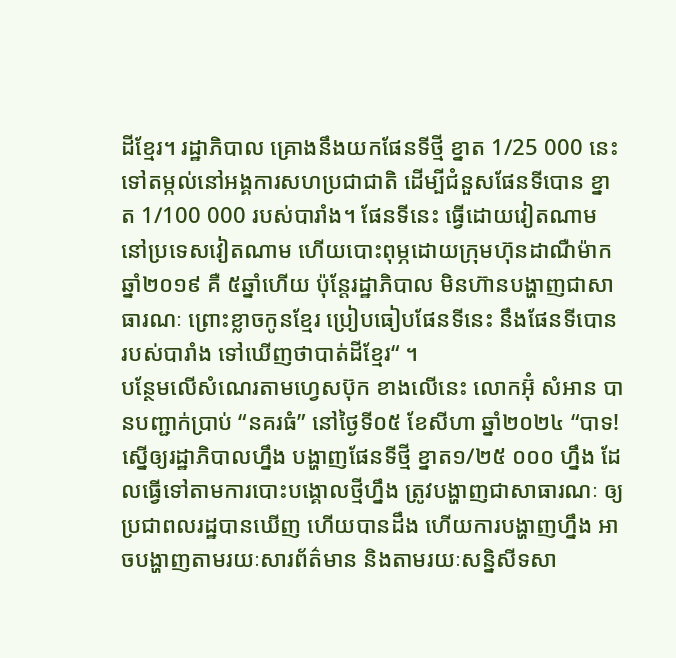ដីខ្មែរ។ រដ្ឋាភិបាល គ្រោងនឹងយកផែនទីថ្មី ខ្នាត 1/25 000 នេះ ទៅតម្កល់នៅអង្គការសហប្រជាជាតិ ដើម្បីជំនួសផែនទីបោន ខ្នាត 1/100 000 របស់បារាំង។ ផែនទីនេះ ធ្វើដោយវៀតណាម នៅប្រទេសវៀតណាម ហើយបោះពុម្ភដោយក្រុមហ៊ុនដាណឺម៉ាក ឆ្នាំ២០១៩ គឺ ៥ឆ្នាំហើយ ប៉ុន្តែរដ្ឋាភិបាល មិនហ៊ានបង្ហាញជាសាធារណៈ ព្រោះខ្លាចកូនខ្មែរ ប្រៀបធៀបផែនទីនេះ នឹងផែនទីបោន របស់បារាំង ទៅឃើញថាបាត់ដីខ្មែរ“ ។
បន្ថែមលើសំណេរតាមហ្វេសប៊ុក ខាងលើនេះ លោកអ៊ុំ សំអាន បានបញ្ជាក់ប្រាប់ “នគរធំ” នៅថ្ងៃទី០៥ ខែសីហា ឆ្នាំ២០២៤ “បាទ! ស្នើឲ្យរដ្ឋាភិបាលហ្នឹង បង្ហាញផែនទីថ្មី ខ្នាត១/២៥ ០០០ ហ្នឹង ដែលធ្វើទៅតាមការបោះបង្គោលថ្មីហ្នឹង ត្រូវបង្ហាញជាសាធារណៈ ឲ្យប្រជាពលរដ្ឋបានឃើញ ហើយបានដឹង ហើយការបង្ហាញហ្នឹង អាចបង្ហាញតាមរយៈសារព័ត៌មាន និងតាមរយៈសន្និសីទសា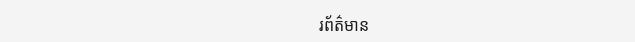រព័ត៌មាន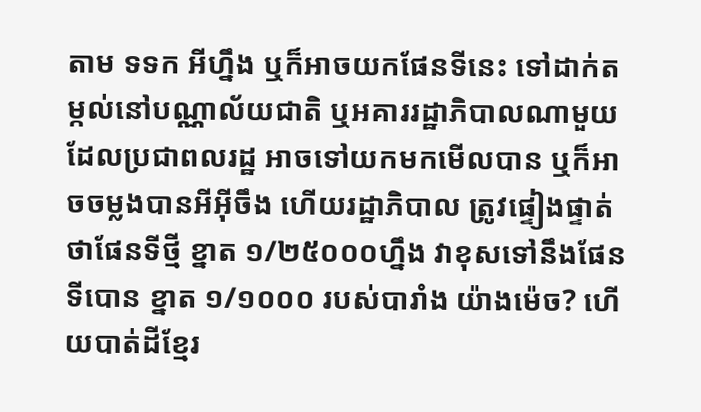តាម ទទក អីហ្នឹង ឬក៏អាចយកផែនទីនេះ ទៅដាក់តម្កល់នៅបណ្ណាល័យជាតិ ឬអគាររដ្ឋាភិបាលណាមួយ ដែលប្រជាពលរដ្ឋ អាចទៅយកមកមើលបាន ឬក៏អាចចម្លងបានអីអ៊ីចឹង ហើយរដ្ឋាភិបាល ត្រូវផ្ទៀងផ្ទាត់ថាផែនទីថ្មី ខ្នាត ១/២៥០០០ហ្នឹង វាខុសទៅនឹងផែនទីបោន ខ្នាត ១/១០០០ របស់បារាំង យ៉ាងម៉េច? ហើយបាត់ដីខ្មែរ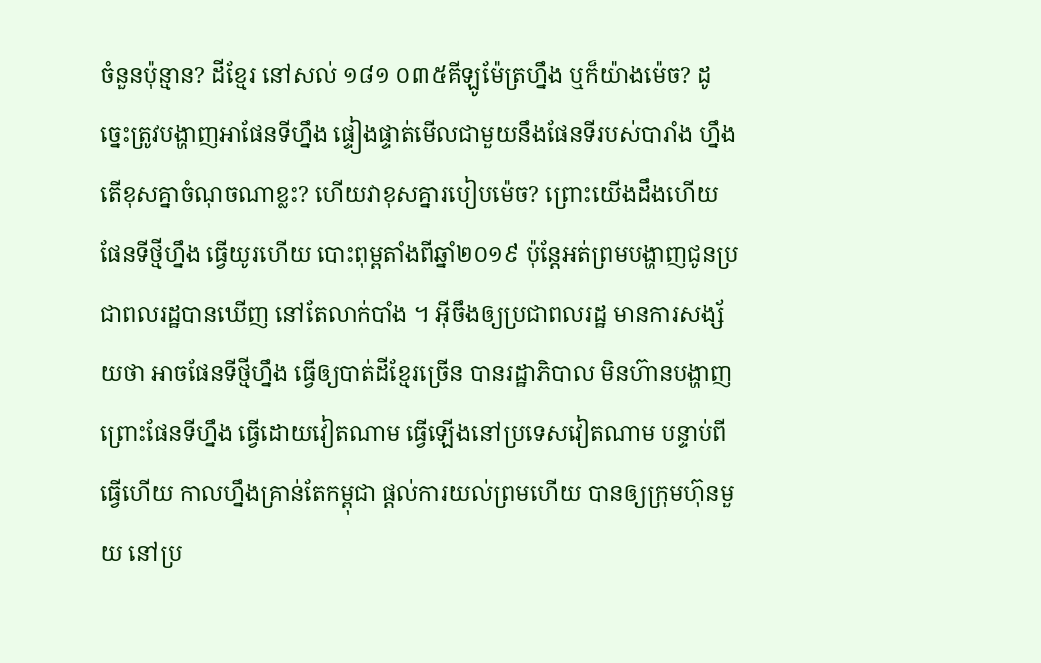ចំនួនប៉ុន្មាន? ដីខ្មែរ នៅសល់ ១៨១ ០៣៥គីឡូម៉ែត្រហ្នឹង ឬក៏យ៉ាងម៉េច? ដូច្នេះត្រូវបង្ហាញអាផែនទីហ្នឹង ផ្ទៀងផ្ទាត់មើលជាមួយនឹងផែនទីរបស់បារាំង ហ្នឹង តើខុសគ្នាចំណុចណាខ្លះ? ហើយវាខុសគ្នារបៀបម៉េច? ព្រោះយើងដឹងហើយ ផែនទីថ្មីហ្នឹង ធ្វើយូរហើយ បោះពុម្ពតាំងពីឆ្នាំ២០១៩ ប៉ុន្តែអត់ព្រមបង្ហាញជូនប្រជាពលរដ្ឋបានឃើញ នៅតែលាក់បាំង ។ អ៊ីចឹងឲ្យប្រជាពលរដ្ឋ មានការសង្ស័យថា អាចផែនទីថ្មីហ្នឹង ធ្វើឲ្យបាត់ដីខ្មែរច្រើន បានរដ្ឋាភិបាល មិនហ៊ានបង្ហាញ ព្រោះផែនទីហ្នឹង ធ្វើដោយវៀតណាម ធ្វើឡើងនៅប្រទេសវៀតណាម បន្ទាប់ពីធ្វើហើយ កាលហ្នឹងគ្រាន់តែកម្ពុជា ផ្ដល់ការយល់ព្រមហើយ បានឲ្យក្រុមហ៊ុនមួយ នៅប្រ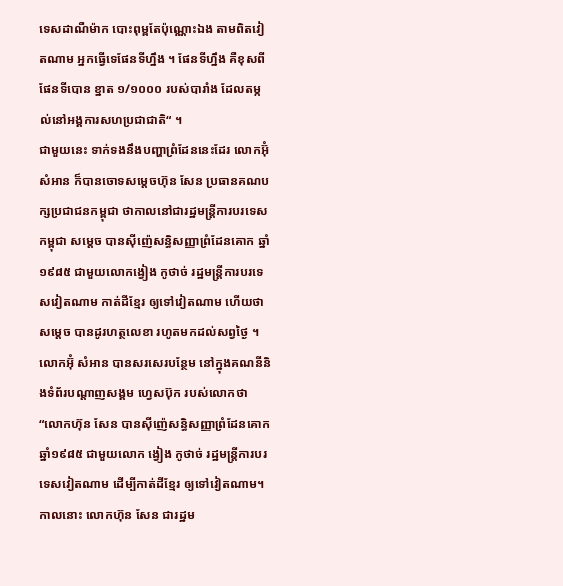ទេសដាណឺម៉ាក បោះពុម្ពតែប៉ុណ្ណោះឯង តាមពិតវៀតណាម អ្នកធ្វើទេផែនទីហ្នឹង ។ ផែនទីហ្នឹង គឺខុសពីផែនទីបោន ខ្នាត ១/១០០០ របស់បារាំង ដែលតម្កល់នៅអង្គការសហប្រជាជាតិ“ ។
ជាមួយនេះ ទាក់ទងនឹងបញ្ហាព្រំដែននេះដែរ លោកអ៊ុំ សំអាន ក៏បានចោទសម្ដេចហ៊ុន សែន ប្រធានគណបក្សប្រជាជនកម្ពុជា ថាកាលនៅជារដ្ឋមន្រ្តីការបរទេសកម្ពុជា សម្ដេច បានស៊ីញ៉េសន្ធិសញ្ញាព្រំដែនគោក ឆ្នាំ១៩៨៥ ជាមួយលោកង្វៀង កូថាច់ រដ្ឋមន្រ្តីការបរទេសវៀតណាម កាត់ដីខ្មែរ ឲ្យទៅវៀតណាម ហើយថា សម្ដេច បានដូរហត្ថលេខា រហូតមកដល់សព្វថ្ងៃ ។
លោកអ៊ុំ សំអាន បានសរសេរបន្ថែម នៅក្នុងគណនីនិងទំព័របណ្ដាញសង្គម ហ្វេសប៊ុក របស់លោកថា “លោកហ៊ុន សែន បានស៊ីញ៉េសន្ធិសញ្ញាព្រំដែនគោក ឆ្នាំ១៩៨៥ ជាមួយលោក ង្វៀង កូថាច់ រដ្ឋមន្រ្តីការបរទេសវៀតណាម ដើម្បីកាត់ដីខ្មែរ ឲ្យទៅវៀតណាម។ កាលនោះ លោកហ៊ុន សែន ជារដ្ឋម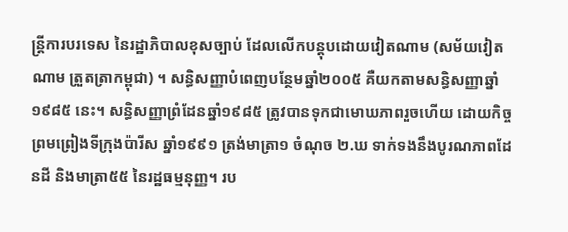ន្រ្តីការបរទេស នៃរដ្ឋាភិបាលខុសច្បាប់ ដែលលើកបន្តុបដោយវៀតណាម (សម័យវៀតណាម ត្រួតត្រាកម្ពុជា) ។ សន្ធិសញ្ញាបំពេញបន្ថែមឆ្នាំ២០០៥ គឺយកតាមសន្ធិសញ្ញាឆ្នាំ១៩៨៥ នេះ។ សន្ធិសញ្ញាព្រំដែនឆ្នាំ១៩៨៥ ត្រូវបានទុកជាមោឃភាពរួចហើយ ដោយកិច្ចព្រមព្រៀងទីក្រុងប៉ារីស ឆ្នាំ១៩៩១ ត្រង់មាត្រា១ ចំណុច ២.ឃ ទាក់ទងនឹងបូរណភាពដែនដី និងមាត្រា៥៥ នៃរដ្ឋធម្មនុញ្ញ។ រប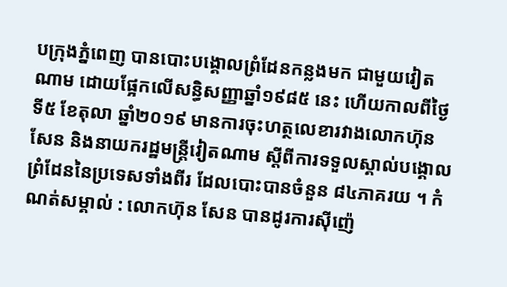បក្រុងភ្នំពេញ បានបោះបង្គោលព្រំដែនកន្លងមក ជាមួយវៀតណាម ដោយផ្អែកលើសន្ធិសញ្ញាឆ្នាំ១៩៨៥ នេះ ហើយកាលពីថ្ងៃទី៥ ខែតុលា ឆ្នាំ២០១៩ មានការចុះហត្ថលេខារវាងលោកហ៊ុន សែន និងនាយករដ្ឋមន្រ្តីវៀតណាម ស្តីពីការទទួលស្គាល់បង្គោលព្រំដែននៃប្រទេសទាំងពីរ ដែលបោះបានចំនួន ៨៤ភាគរយ ។ កំណត់សម្គាល់ : លោកហ៊ុន សែន បានដូរការស៊ីញ៉េ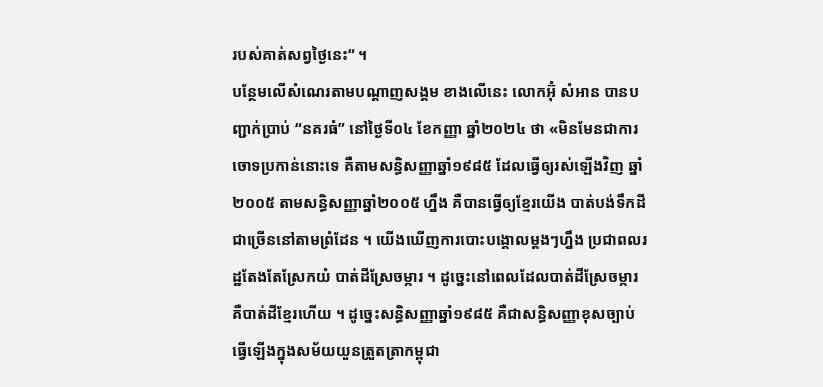របស់គាត់សព្វថ្ងៃនេះ“ ។
បន្ថែមលើសំណេរតាមបណ្តាញសង្គម ខាងលើនេះ លោកអ៊ុំ សំអាន បានបញ្ជាក់ប្រាប់ “នគរធំ” នៅថ្ងៃទី០៤ ខែកញ្ញា ឆ្នាំ២០២៤ ថា «មិនមែនជាការចោទប្រកាន់នោះទេ គឺតាមសន្ធិសញ្ញាឆ្នាំ១៩៨៥ ដែលធ្វើឲ្យរស់ឡើងវិញ ឆ្នាំ២០០៥ តាមសន្ធិសញ្ញាឆ្នាំ២០០៥ ហ្នឹង គឺបានធ្វើឲ្យខ្មែរយើង បាត់បង់ទឹកដីជាច្រើននៅតាមព្រំដែន ។ យើងឃើញការបោះបង្គោលម្ដងៗហ្នឹង ប្រជាពលរដ្ឋតែងតែស្រែកយំ បាត់ដីស្រែចម្ការ ។ ដូច្នេះនៅពេលដែលបាត់ដីស្រែចម្ការ គឺបាត់ដីខ្មែរហើយ ។ ដូច្នេះសន្ធិសញ្ញាឆ្នាំ១៩៨៥ គឺជាសន្ធិសញ្ញាខុសច្បាប់ ធ្វើឡើងក្នុងសម័យយួនត្រួតត្រាកម្ពុជា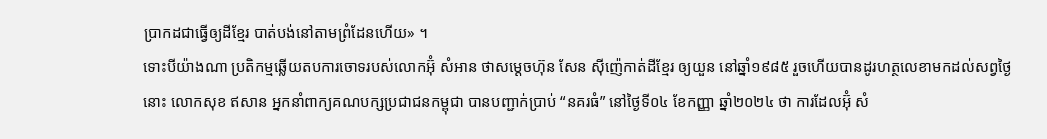ប្រាកដជាធ្វើឲ្យដីខ្មែរ បាត់បង់នៅតាមព្រំដែនហើយ» ។
ទោះបីយ៉ាងណា ប្រតិកម្មឆ្លើយតបការចោទរបស់លោកអ៊ុំ សំអាន ថាសម្ដេចហ៊ុន សែន ស៊ីញ៉េកាត់ដីខ្មែរ ឲ្យយួន នៅឆ្នាំ១៩៨៥ រួចហើយបានដូរហត្ថលេខាមកដល់សព្វថ្ងៃនោះ លោកសុខ ឥសាន អ្នកនាំពាក្យគណបក្សប្រជាជនកម្ពុជា បានបញ្ជាក់ប្រាប់ “នគរធំ” នៅថ្ងៃទី០៤ ខែកញ្ញា ឆ្នាំ២០២៤ ថា ការដែលអ៊ុំ សំ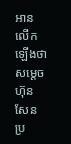អាន លើកឡើងថា សម្តេចហ៊ុន សែន ប្រ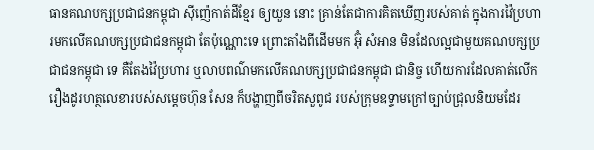ធានគណបក្សប្រជាជនកម្ពុជា ស៊ីញ៉េកាត់ដីខ្មែរ ឲ្យយួន នោះ គ្រាន់តែជាការគិតឃើញរបស់គាត់ ក្នុងការវ៉ៃប្រហារមកលើគណបក្សប្រជាជនកម្ពុជា តែប៉ុណ្ណោះទេ ព្រោះតាំងពីដើមមក អ៊ុំ សំអាន មិនដែលល្អជាមួយគណបក្សប្រជាជនកម្ពុជា ទេ គឺតែងវ៉ៃប្រហារ ឬលាបពណ៌មកលើគណបក្សប្រជាជនកម្ពុជា ជានិច្ច ហើយការដែលគាត់លើករឿងដូរហត្ថលេខារបស់សម្ដេចហ៊ុន សែន ក៏បង្ហាញពីចរិតសួពូជ របស់ក្រុមឧទ្ទាមក្រៅច្បាប់ជ្រុលនិយមដែរ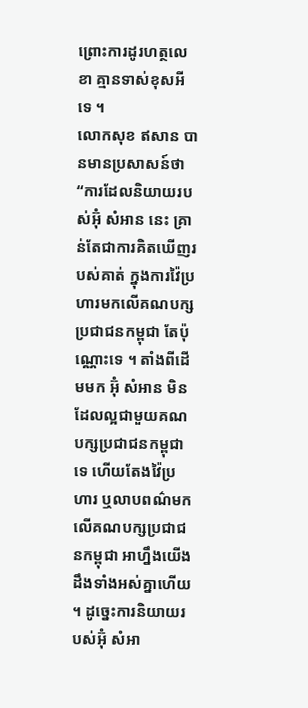ព្រោះការដូរហត្ថលេខា គ្មានទាស់ខុសអីទេ ។
លោកសុខ ឥសាន បានមានប្រសាសន៍ថា “ការដែលនិយាយរបស់អ៊ុំ សំអាន នេះ គ្រាន់តែជាការគិតឃើញរបស់គាត់ ក្នុងការវ៉ៃប្រហារមកលើគណបក្សប្រជាជនកម្ពុជា តែប៉ុណ្ណោះទេ ។ តាំងពីដើមមក អ៊ុំ សំអាន មិនដែលល្អជាមួយគណបក្សប្រជាជនកម្ពុជា ទេ ហើយតែងវ៉ៃប្រហារ ឬលាបពណ៌មកលើគណបក្សប្រជាជនកម្ពុជា អាហ្នឹងយើងដឹងទាំងអស់គ្នាហើយ ។ ដូច្នេះការនិយាយរបស់អ៊ុំ សំអា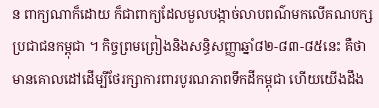ន ពាក្យណាក៏ដោយ ក៏ជាពាក្យដែលមួលបង្កាច់លាបពណ៌មកលើគណបក្សប្រជាជនកម្ពុជា ។ កិច្ចព្រមព្រៀងនិងសន្ធិសញ្ញាឆ្នាំ៨២-៨៣-៨៥នេះ គឺថាមានគោលដៅដើម្បីថែរក្សាការពារបូរណភាពទឹកដីកម្ពុជា ហើយយើងដឹង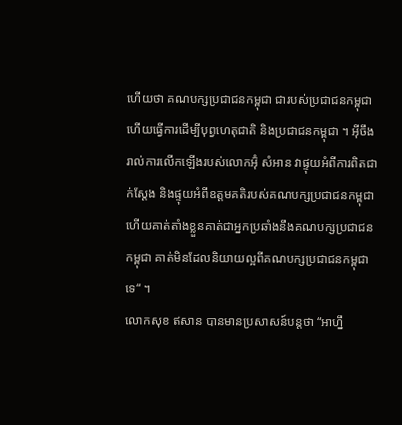ហើយថា គណបក្សប្រជាជនកម្ពុជា ជារបស់ប្រជាជនកម្ពុជា ហើយធ្វើការដើម្បីបុព្វហេតុជាតិ និងប្រជាជនកម្ពុជា ។ អ៊ីចឹងរាល់ការលើកឡើងរបស់លោកអ៊ុំ សំអាន វាផ្ទុយអំពីការពិតជាក់ស្ដែង និងផ្ទុយអំពីឧត្ដមគតិរបស់គណបក្សប្រជាជនកម្ពុជា ហើយគាត់តាំងខ្លួនគាត់ជាអ្នកប្រឆាំងនឹងគណបក្សប្រជាជនកម្ពុជា គាត់មិនដែលនិយាយល្អពីគណបក្សប្រជាជនកម្ពុជា ទេ“ ។
លោកសុខ ឥសាន បានមានប្រសាសន៍បន្តថា “អាហ្នឹ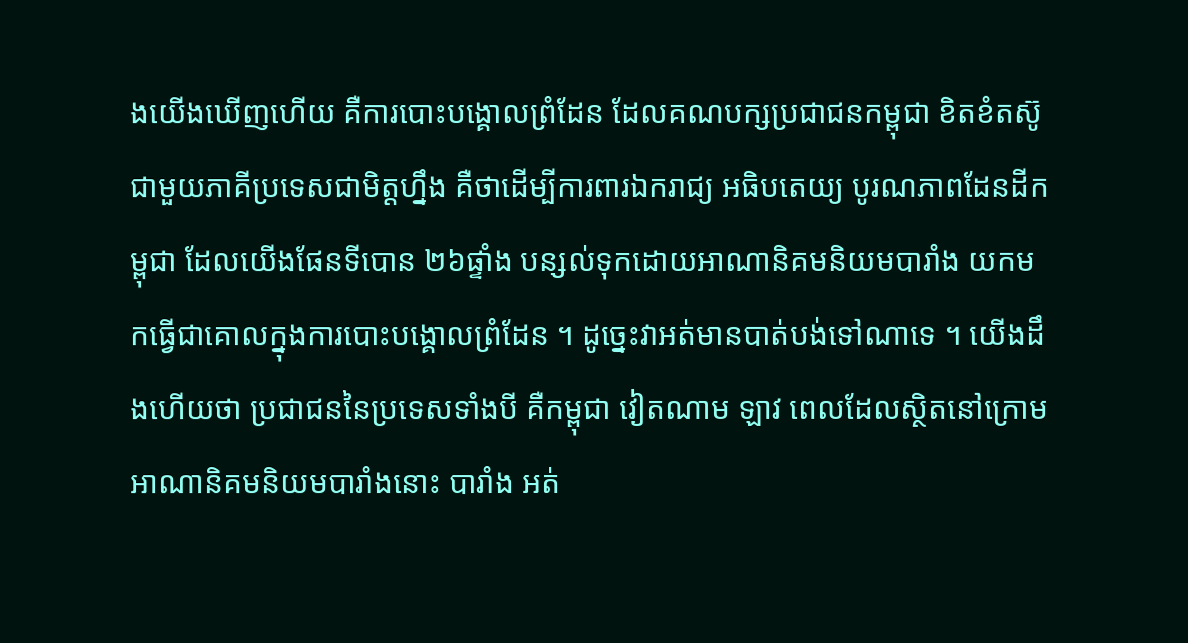ងយើងឃើញហើយ គឺការបោះបង្គោលព្រំដែន ដែលគណបក្សប្រជាជនកម្ពុជា ខិតខំតស៊ូជាមួយភាគីប្រទេសជាមិត្តហ្នឹង គឺថាដើម្បីការពារឯករាជ្យ អធិបតេយ្យ បូរណភាពដែនដីកម្ពុជា ដែលយើងផែនទីបោន ២៦ផ្ទាំង បន្សល់ទុកដោយអាណានិគមនិយមបារាំង យកមកធ្វើជាគោលក្នុងការបោះបង្គោលព្រំដែន ។ ដូច្នេះវាអត់មានបាត់បង់ទៅណាទេ ។ យើងដឹងហើយថា ប្រជាជននៃប្រទេសទាំងបី គឺកម្ពុជា វៀតណាម ឡាវ ពេលដែលស្ថិតនៅក្រោមអាណានិគមនិយមបារាំងនោះ បារាំង អត់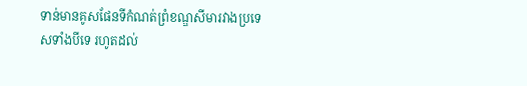ទាន់មានគូសផែនទីកំណត់ព្រំខណ្ឌសីមារវាងប្រទេសទាំងបីទេ រហូតដល់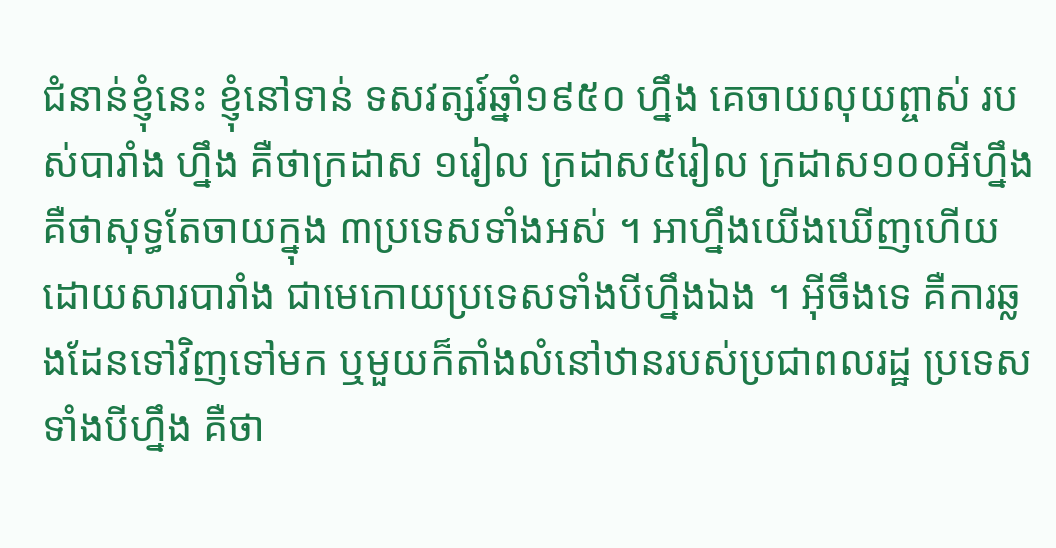ជំនាន់ខ្ញុំនេះ ខ្ញុំនៅទាន់ ទសវត្សរ៍ឆ្នាំ១៩៥០ ហ្នឹង គេចាយលុយព្ចាស់ របស់បារាំង ហ្នឹង គឺថាក្រដាស ១រៀល ក្រដាស៥រៀល ក្រដាស១០០អីហ្នឹង គឺថាសុទ្ធតែចាយក្នុង ៣ប្រទេសទាំងអស់ ។ អាហ្នឹងយើងឃើញហើយ ដោយសារបារាំង ជាមេកោយប្រទេសទាំងបីហ្នឹងឯង ។ អ៊ីចឹងទេ គឺការឆ្លងដែនទៅវិញទៅមក ឬមួយក៏តាំងលំនៅឋានរបស់ប្រជាពលរដ្ឋ ប្រទេសទាំងបីហ្នឹង គឺថា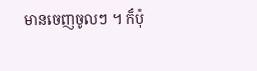មានចេញចូលៗ ។ ក៏ប៉ុ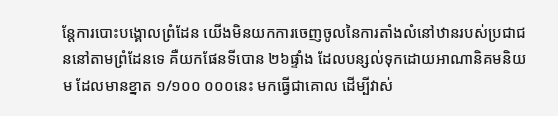ន្តែការបោះបង្គោលព្រំដែន យើងមិនយកការចេញចូលនៃការតាំងលំនៅឋានរបស់ប្រជាជននៅតាមព្រំដែនទេ គឺយកផែនទីបោន ២៦ផ្ទាំង ដែលបន្សល់ទុកដោយអាណានិគមនិយម ដែលមានខ្នាត ១/១០០ ០០០នេះ មកធ្វើជាគោល ដើម្បីវាស់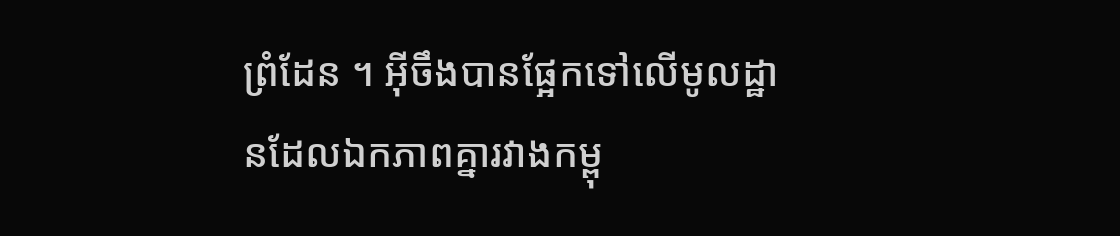ព្រំដែន ។ អ៊ីចឹងបានផ្អែកទៅលើមូលដ្ឋានដែលឯកភាពគ្នារវាងកម្ពុ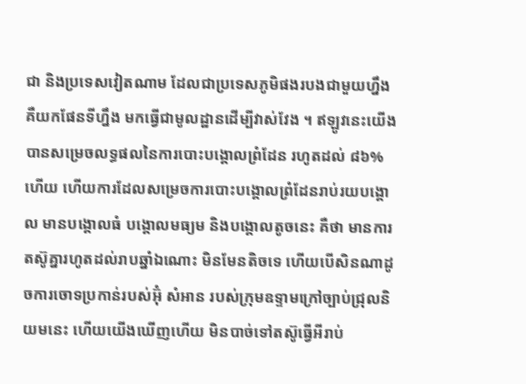ជា និងប្រទេសវៀតណាម ដែលជាប្រទេសភូមិផងរបងជាមួយហ្នឹង គឺយកផែនទីហ្នឹង មកធ្វើជាមូលដ្ឋានដើម្បីវាស់វែង ។ ឥឡូវនេះយើងបានសម្រេចលទ្ធផលនៃការបោះបង្គោលព្រំដែន រហូតដល់ ៨៦% ហើយ ហើយការដែលសម្រេចការបោះបង្គោលព្រំដែនរាប់រយបង្គោល មានបង្គោលធំ បង្គោលមធ្យម និងបង្គោលតូចនេះ គឺថា មានការតស៊ូគ្នារហូតដល់រាបឆ្នាំឯណោះ មិនមែនតិចទេ ហើយបើសិនណាដូចការចោទប្រកាន់របស់អ៊ុំ សំអាន របស់ក្រុមឧទ្ទាមក្រៅច្បាប់ជ្រុលនិយមនេះ ហើយយើងឃើញហើយ មិនបាច់ទៅតស៊ូធ្វើអីរាប់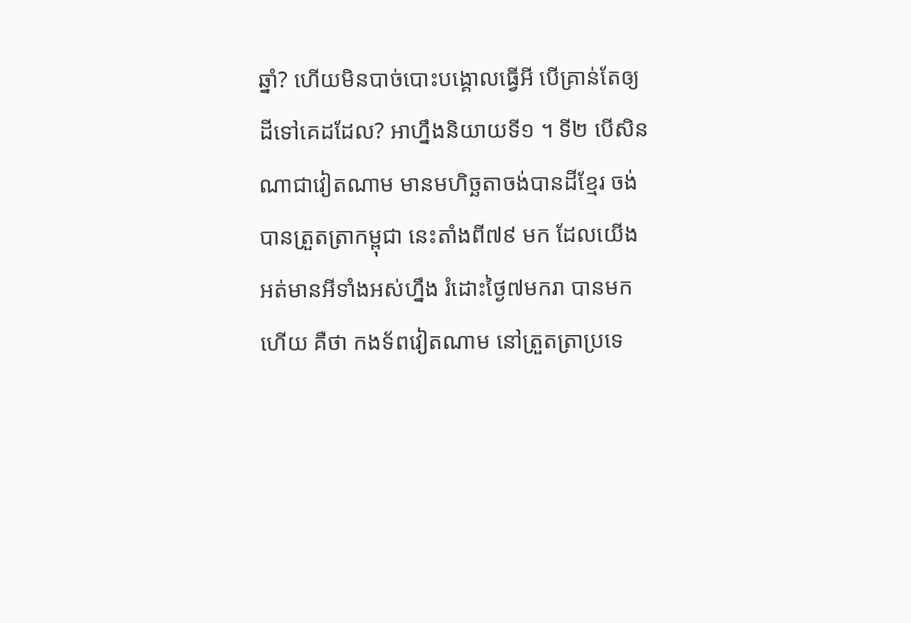ឆ្នាំ? ហើយមិនបាច់បោះបង្គោលធ្វើអី បើគ្រាន់តែឲ្យដីទៅគេដដែល? អាហ្នឹងនិយាយទី១ ។ ទី២ បើសិនណាជាវៀតណាម មានមហិច្ឆតាចង់បានដីខ្មែរ ចង់បានត្រួតត្រាកម្ពុជា នេះតាំងពី៧៩ មក ដែលយើងអត់មានអីទាំងអស់ហ្នឹង រំដោះថ្ងៃ៧មករា បានមកហើយ គឺថា កងទ័ពវៀតណាម នៅត្រួតត្រាប្រទេ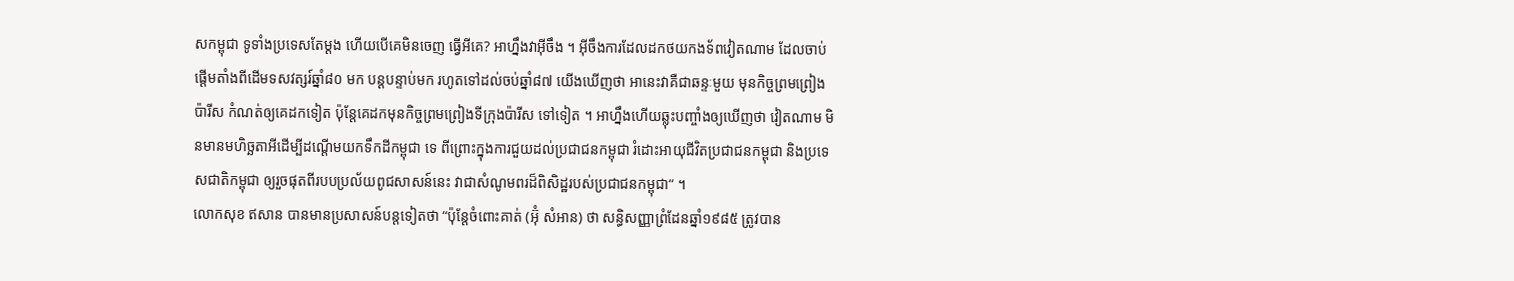សកម្ពុជា ទូទាំងប្រទេសតែម្ដង ហើយបើគេមិនចេញ ធ្វើអីគេ? អាហ្នឹងវាអ៊ីចឹង ។ អ៊ីចឹងការដែលដកថយកងទ័ពវៀតណាម ដែលចាប់ផ្ដើមតាំងពីដើមទសវត្សរ៍ឆ្នាំ៨០ មក បន្តបន្ទាប់មក រហូតទៅដល់ចប់ឆ្នាំ៨៧ យើងឃើញថា អានេះវាគឺជាឆន្ទៈមួយ មុនកិច្ចព្រមព្រៀងប៉ារីស កំណត់ឲ្យគេដកទៀត ប៉ុន្តែគេដកមុនកិច្ចព្រមព្រៀងទីក្រុងប៉ារីស ទៅទៀត ។ អាហ្នឹងហើយឆ្លុះបញ្ចាំងឲ្យឃើញថា វៀតណាម មិនមានមហិច្ឆតាអីដើម្បីដណ្ដើមយកទឹកដីកម្ពុជា ទេ ពីព្រោះក្នុងការជួយដល់ប្រជាជនកម្ពុជា រំដោះអាយុជីវិតប្រជាជនកម្ពុជា និងប្រទេសជាតិកម្ពុជា ឲ្យរួចផុតពីរបបប្រល័យពូជសាសន៍នេះ វាជាសំណូមពរដ៏ពិសិដ្ឋរបស់ប្រជាជនកម្ពុជា“ ។
លោកសុខ ឥសាន បានមានប្រសាសន៍បន្តទៀតថា “ប៉ុន្តែចំពោះគាត់ (អ៊ុំ សំអាន) ថា សន្ធិសញ្ញាព្រំដែនឆ្នាំ១៩៨៥ ត្រូវបាន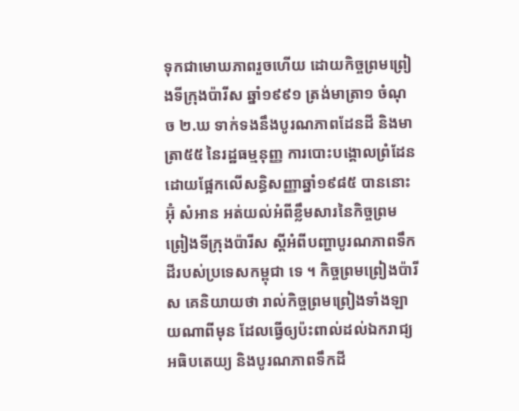ទុកជាមោឃភាពរួចហើយ ដោយកិច្ចព្រមព្រៀងទីក្រុងប៉ារីស ឆ្នាំ១៩៩១ ត្រង់មាត្រា១ ចំណុច ២.ឃ ទាក់ទងនឹងបូរណភាពដែនដី និងមាត្រា៥៥ នៃរដ្ឋធម្មនុញ្ញ ការបោះបង្គោលព្រំដែន ដោយផ្អែកលើសន្ធិសញ្ញាឆ្នាំ១៩៨៥ បាននោះ អ៊ុំ សំអាន អត់យល់អំពីខ្លឹមសារនៃកិច្ចព្រមព្រៀងទីក្រុងប៉ារីស ស្ដីអំពីបញ្ហាបូរណភាពទឹកដីរបស់ប្រទេសកម្ពុជា ទេ ។ កិច្ចព្រមព្រៀងប៉ារីស គេនិយាយថា រាល់កិច្ចព្រមព្រៀងទាំងឡាយណាពីមុន ដែលធ្វើឲ្យប៉ះពាល់ដល់ឯករាជ្យ អធិបតេយ្យ និងបូរណភាពទឹកដី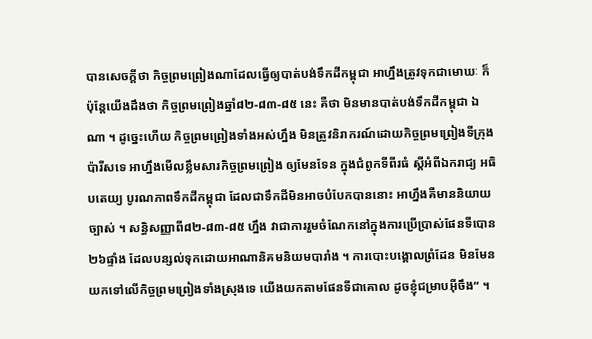បានសេចក្ដីថា កិច្ចព្រមព្រៀងណាដែលធ្វើឲ្យបាត់បង់ទឹកដីកម្ពុជា អាហ្នឹងត្រូវទុកជាមោឃៈ ក៏ប៉ុន្តែយើងដឹងថា កិច្ចព្រមព្រៀងឆ្នាំ៨២-៨៣-៨៥ នេះ គឺថា មិនមានបាត់បង់ទឹកដីកម្ពុជា ឯណា ។ ដូច្នេះហើយ កិច្ចព្រមព្រៀងទាំងអស់ហ្នឹង មិនត្រូវនិរាករណ៍ដោយកិច្ចព្រមព្រៀងទីក្រុងប៉ារីសទេ អាហ្នឹងមើលខ្លឹមសារកិច្ចព្រមព្រៀង ឲ្យមែនទែន ក្នុងជំពូកទីពីរធំ ស្ដីអំពីឯករាជ្យ អធិបតេយ្យ បូរណភាពទឹកដីកម្ពុជា ដែលជាទឹកដីមិនអាចបំបែកបាននោះ អាហ្នឹងគឺមាននិយាយច្បាស់ ។ សន្ធិសញ្ញាពី៨២-៨៣-៨៥ ហ្នឹង វាជាការរួមចំណែកនៅក្នុងការប្រើប្រាស់ផែនទីបោន ២៦ផ្ទាំង ដែលបន្សល់ទុកដោយអាណានិគមនិយមបារាំង ។ ការបោះបង្គោលព្រំដែន មិនមែនយកទៅលើកិច្ចព្រមព្រៀងទាំងស្រុងទេ យើងយកតាមផែនទីជាគោល ដូចខ្ញុំជម្រាបអ៊ីចឹង“ ។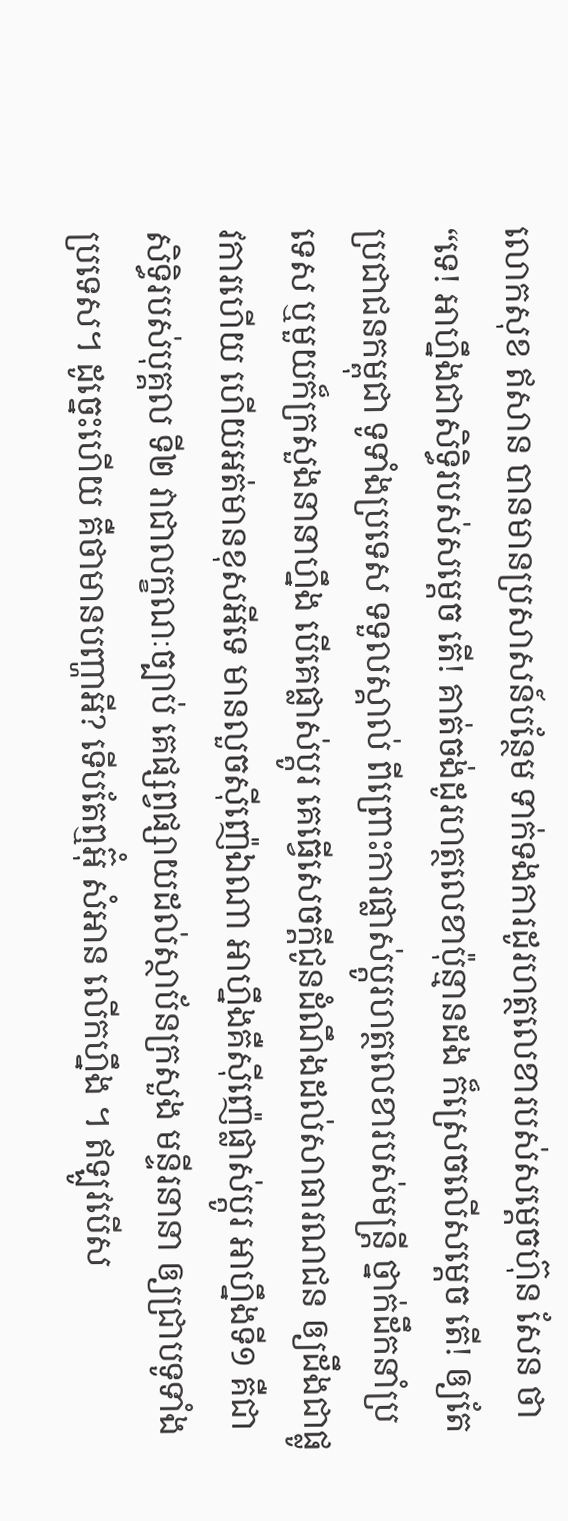លោកសុខ ឥសាន បានមានប្រសាសន៍បន្ថែម ទាក់ទងការដូរហត្ថលេខារបស់សម្ដេចហ៊ុន សែន ថា “ទេ! អាហ្នឹងជាសិទ្ធិរបស់សម្ដេច តើ! គាត់ចង់ដូរហត្ថលេខាប៉ុន្មានដង ក៏ស្រេចលើសម្ដេច តើ! ឲ្យតែប្រជាជនកម្ពុជា ទូទាំងប្រទេស ទទួលស្គាល់ ពីព្រោះការផ្លាស់ប្ដូរហត្ថលេខារបស់មន្រ្តី ថ្នាក់ដឹកនាំប្រទេស ឬមួយក៏ក្រសួងនានាហ្នឹង បើគេផ្លាស់ប្ដូរ គេធ្វើសេចក្ដីជូនដំណឹងដល់សាធារណជន ឲ្យដឹងជាផ្លូវការហើយ ហើយអត់មានខុសអីទេ មានលួចស៊ីញ៉េឯណា អាហ្នឹងគឺស៊ីញ៉េផ្លាស់ប្ដូរ អាហ្នឹងទី១ គឺជាសិទ្ធិរបស់បុគ្គល ទី២ វាជាលក្ខណៈច្បាប់ គេផ្សព្វផ្សាយដល់ស្ថាប័នក្រសួង មន្ទីរនានា ឲ្យជ្រាបទូទាំងប្រទេស។ ដូច្នេះហើយ គឺថាមានបញ្ហាអី? ទើបតែឮអ៊ុំ សំអាន លើកហ្នឹង ។ ឥឡូវបើស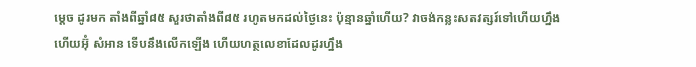ម្ដេច ដូរមក តាំងពីឆ្នាំ៨៥ សួរថាតាំងពី៨៥ រហូតមកដល់ថ្ងៃនេះ ប៉ុន្មានឆ្នាំហើយ? វាចង់កន្លះសតវត្សរ៍ទៅហើយហ្នឹង ហើយអ៊ុំ សំអាន ទើបនឹងលើកឡើង ហើយហត្ថលេខាដែលដូរហ្នឹង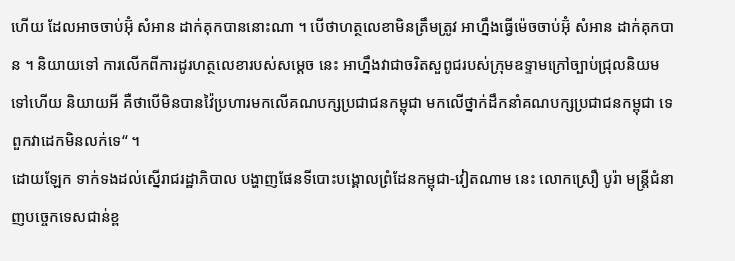ហើយ ដែលអាចចាប់អ៊ុំ សំអាន ដាក់គុកបាននោះណា ។ បើថាហត្ថលេខាមិនត្រឹមត្រូវ អាហ្នឹងធ្វើម៉េចចាប់អ៊ុំ សំអាន ដាក់គុកបាន ។ និយាយទៅ ការលើកពីការដូរហត្ថលេខារបស់សម្ដេច នេះ អាហ្នឹងវាជាចរិតសួពូជរបស់ក្រុមឧទ្ទាមក្រៅច្បាប់ជ្រុលនិយមទៅហើយ និយាយអី គឺថាបើមិនបានវ៉ៃប្រហារមកលើគណបក្សប្រជាជនកម្ពុជា មកលើថ្នាក់ដឹកនាំគណបក្សប្រជាជនកម្ពុជា ទេ ពួកវាដេកមិនលក់ទេ“ ។
ដោយឡែក ទាក់ទងដល់ស្នើរាជរដ្ឋាភិបាល បង្ហាញផែនទីបោះបង្គោលព្រំដែនកម្ពុជា-វៀតណាម នេះ លោកស្រឿ បូរ៉ា មន្រ្តីជំនាញបច្ចេកទេសជាន់ខ្ព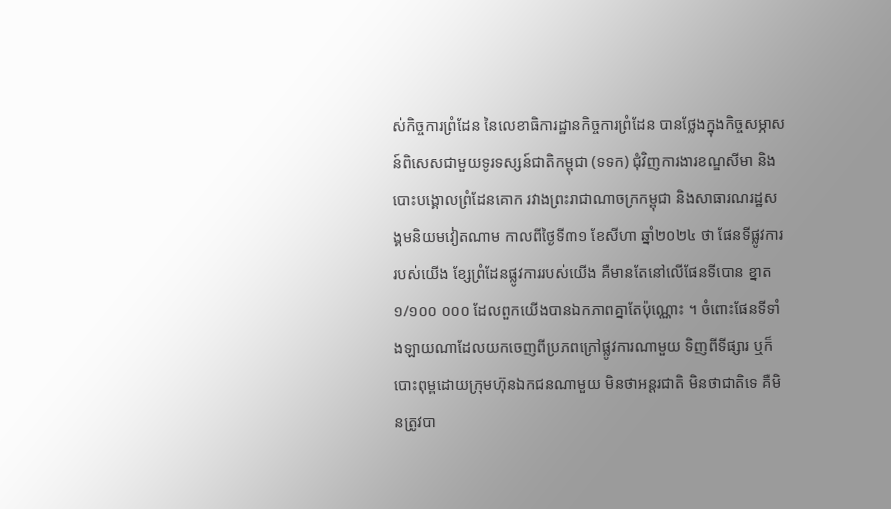ស់កិច្ចការព្រំដែន នៃលេខាធិការដ្ឋានកិច្ចការព្រំដែន បានថ្លែងក្នុងកិច្ចសម្ភាសន៍ពិសេសជាមួយទូរទស្សន៍ជាតិកម្ពុជា (ទទក) ជុំវិញការងារខណ្ឌសីមា និងបោះបង្គោលព្រំដែនគោក រវាងព្រះរាជាណាចក្រកម្ពុជា និងសាធារណរដ្ឋសង្គមនិយមវៀតណាម កាលពីថ្ងៃទី៣១ ខែសីហា ឆ្នាំ២០២៤ ថា ផែនទីផ្លូវការរបស់យើង ខ្សែព្រំដែនផ្លូវការរបស់យើង គឺមានតែនៅលើផែនទីបោន ខ្នាត ១/១០០ ០០០ ដែលពួកយើងបានឯកភាពគ្នាតែប៉ុណ្ណោះ ។ ចំពោះផែនទីទាំងឡាយណាដែលយកចេញពីប្រភពក្រៅផ្លូវការណាមួយ ទិញពីទីផ្សារ ឬក៏បោះពុម្ពដោយក្រុមហ៊ុនឯកជនណាមួយ មិនថាអន្តរជាតិ មិនថាជាតិទេ គឺមិនត្រូវបា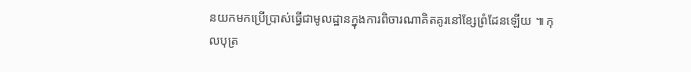នយកមកប្រើប្រាស់ធ្វើជាមូលដ្ឋានក្នុងការពិចារណាគិតគូរនៅខ្សែព្រំដែនឡើយ ៕ កុលបុត្រ